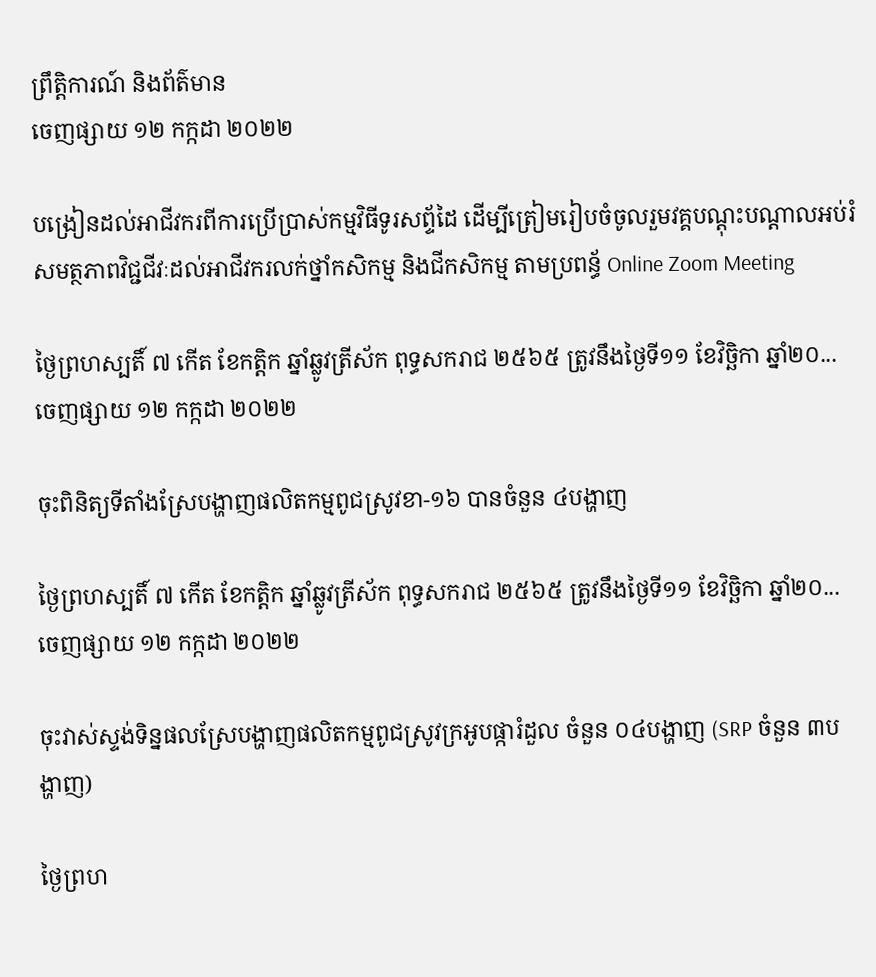ព្រឹត្តិការណ៍ និងព័ត៌មាន
ចេញផ្សាយ ១២ កក្កដា ២០២២

បង្រៀនដល់អាជីវករពីការប្រើប្រាស់កម្មវិធីទូរសព្ទ័ដៃ ដើម្បីត្រៀមរៀបចំចូលរួមវគ្គបណ្តុះបណ្តាលអប់រំសមត្ថភាពវិជ្ជជីវៈដល់អាជីវករលក់ថ្នាំកសិកម្ម និងជីកសិកម្ម តាមប្រពន្ធ័ Online Zoom Meeting

ថ្ងៃព្រហស្បតិ៍ ៧ កើត ខែកត្តិក ឆ្នាំឆ្លូវត្រីស័ក ពុទ្ធសករាជ ២៥៦៥ ត្រូវនឹងថ្ងៃទី១១ ខែវិច្ឆិកា ឆ្នាំ២០...
ចេញផ្សាយ ១២ កក្កដា ២០២២

ចុះពិនិត្យទីតាំងស្រែបង្ហាញផលិតកម្មពូជស្រូវខា-១៦ បានចំនួន ៤បង្ហាញ

ថ្ងៃព្រហស្បតិ៍ ៧ កើត ខែកត្តិក ឆ្នាំឆ្លូវត្រីស័ក ពុទ្ធសករាជ ២៥៦៥ ត្រូវនឹងថ្ងៃទី១១ ខែវិច្ឆិកា ឆ្នាំ២០...
ចេញផ្សាយ ១២ កក្កដា ២០២២

ចុះវាស់ស្ទង់ទិន្នផលស្រែបង្ហាញផលិតកម្មពូជស្រូវក្រអូបផ្ការំដួល ចំនួន ០៤បង្ហាញ (SRP ចំនួន ៣បង្ហាញ)

ថ្ងៃព្រហ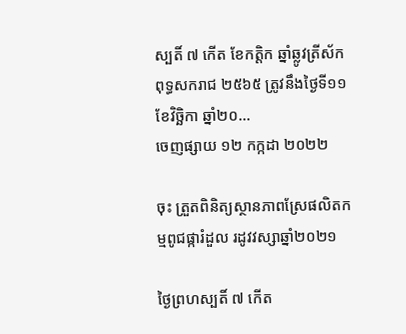ស្បតិ៍ ៧ កើត ខែកត្តិក ឆ្នាំឆ្លូវត្រីស័ក ពុទ្ធសករាជ ២៥៦៥ ត្រូវនឹងថ្ងៃទី១១ ខែវិច្ឆិកា ឆ្នាំ២០...
ចេញផ្សាយ ១២ កក្កដា ២០២២

ចុះ ត្រួតពិនិត្យស្ថានភាពស្រែផលិតកម្មពូជផ្ការំដួល រដូវវស្សាឆ្នាំ២០២១

ថ្ងៃព្រហស្បតិ៍ ៧ កើត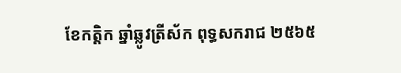ខែកត្តិក ឆ្នាំឆ្លូវត្រីស័ក ពុទ្ធសករាជ ២៥៦៥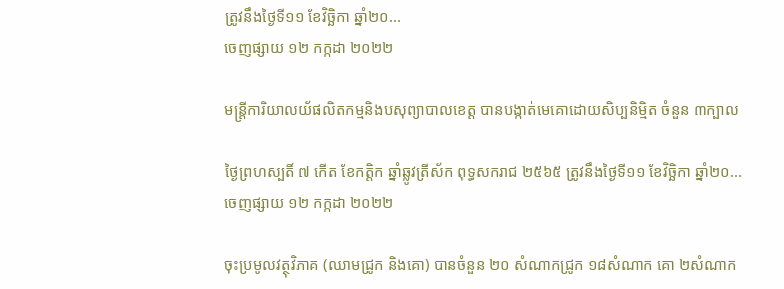ត្រូវនឹងថ្ងៃទី១១ ខែវិច្ឆិកា ឆ្នាំ២០...
ចេញផ្សាយ ១២ កក្កដា ២០២២

មន្រ្តីការិយាលយ័ផលិតកម្មនិងបសុព្យាបាលខេត្ត បានបង្កាត់មេគោដោយសិប្បនិមិ្មត ចំនួន ៣ក្បាល

ថ្ងៃព្រហស្បតិ៍ ៧ កើត ខែកត្តិក ឆ្នាំឆ្លូវត្រីស័ក ពុទ្ធសករាជ ២៥៦៥ ត្រូវនឹងថ្ងៃទី១១ ខែវិច្ឆិកា ឆ្នាំ២០...
ចេញផ្សាយ ១២ កក្កដា ២០២២

ចុះប្រមូលវត្ថុវិភាគ (ឈាមជ្រូក និងគោ) បានចំនួន ២០ សំណាកជ្រូក ១៨សំណាក គោ ២សំណាក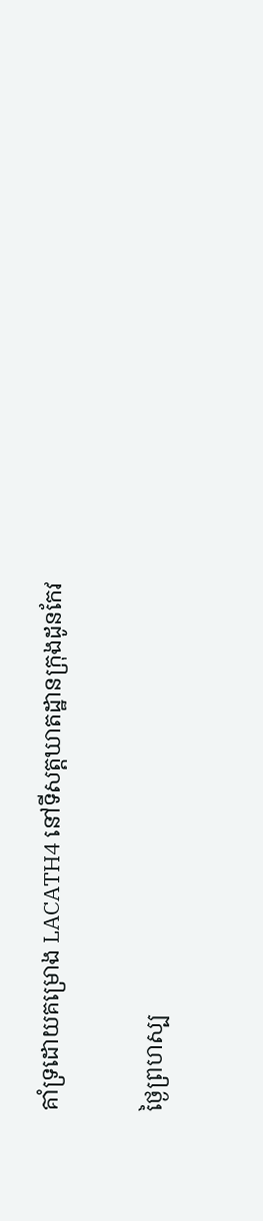គាំទ្រដោយគម្រោង LACATH4 នៅទីសត្ដឃាតដ្ឋានក្រុងដូនកែវ

ថ្ងៃព្រហស្ប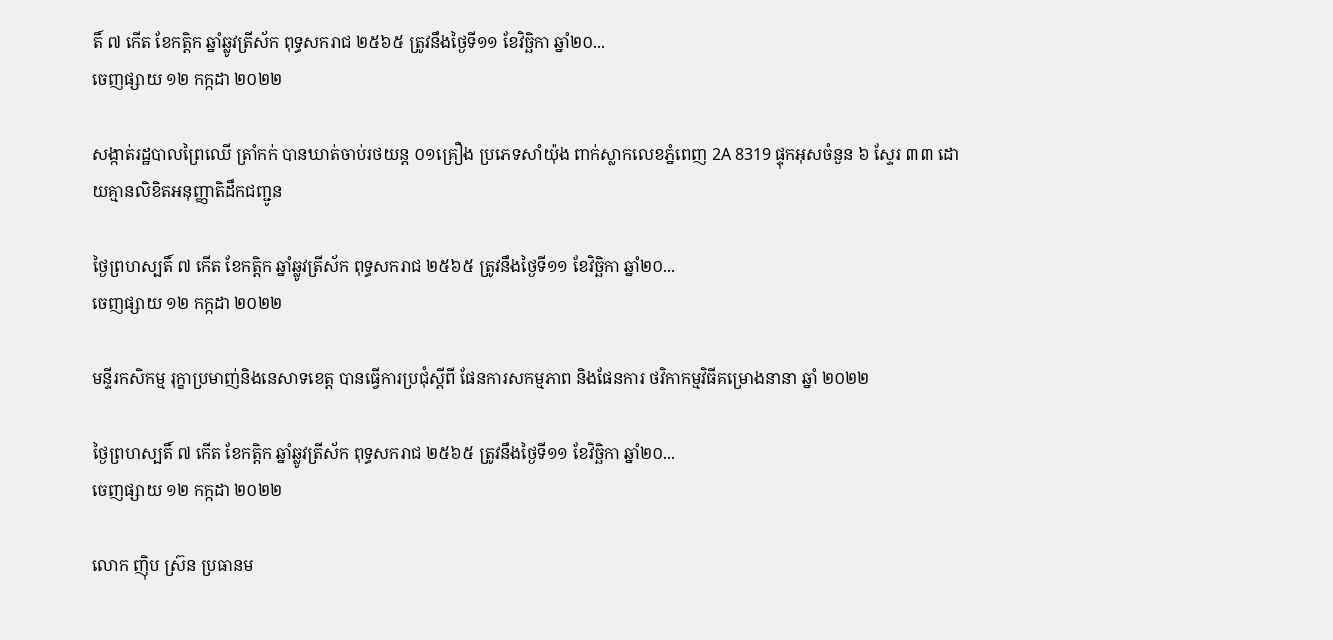តិ៍ ៧ កើត ខែកត្តិក ឆ្នាំឆ្លូវត្រីស័ក ពុទ្ធសករាជ ២៥៦៥ ត្រូវនឹងថ្ងៃទី១១ ខែវិច្ឆិកា ឆ្នាំ២០...
ចេញផ្សាយ ១២ កក្កដា ២០២២

សង្កាត់រដ្ឋបាលព្រៃឈើ ត្រាំកក់ បានឃាត់ចាប់រថយន្ត ០១គ្រឿង ប្រភេទសាំយ៉ុង ពាក់ស្លាកលេខភ្នំពេញ 2A 8319 ផ្ទុកអុសចំនួន ៦ ស្ទែរ ៣៣ ដោយគ្មានលិខិតអនុញ្ញាតិដឹកជញ្ជូន

ថ្ងៃព្រហស្បតិ៍ ៧ កើត ខែកត្តិក ឆ្នាំឆ្លូវត្រីស័ក ពុទ្ធសករាជ ២៥៦៥ ត្រូវនឹងថ្ងៃទី១១ ខែវិច្ឆិកា ឆ្នាំ២០...
ចេញផ្សាយ ១២ កក្កដា ២០២២

មន្ទីរកសិកម្ម រុក្ខាប្រមាញ់និងនេសាទខេត្ត បានធ្វើការប្រជុំស្តីពី ផែនការសកម្មភាព និងផែនការ ថវិកាកម្មវិធីគម្រោងនានា ឆ្នាំ ២០២២

ថ្ងៃព្រហស្បតិ៍ ៧ កើត ខែកត្តិក ឆ្នាំឆ្លូវត្រីស័ក ពុទ្ធសករាជ ២៥៦៥ ត្រូវនឹងថ្ងៃទី១១ ខែវិច្ឆិកា ឆ្នាំ២០...
ចេញផ្សាយ ១២ កក្កដា ២០២២

លោក ញ៉ិប ស៊្រន ប្រធានម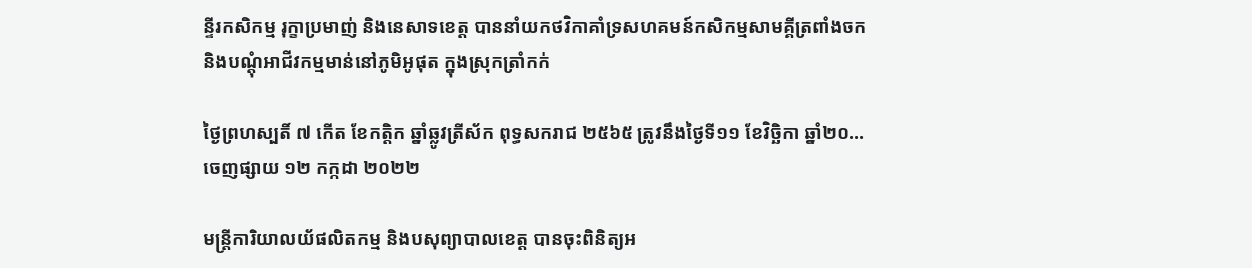ន្ទីរកសិកម្ម រុក្ខាប្រមាញ់ និងនេសាទខេត្ត បាននាំយកថវិកាគាំទ្រសហគមន៍កសិកម្មសាមគ្គីត្រពាំងចក និងបណ្តុំអាជីវកម្មមាន់នៅភូមិអូផុត ក្នុងស្រុកត្រាំកក់

ថ្ងៃព្រហស្បតិ៍ ៧ កើត ខែកត្តិក ឆ្នាំឆ្លូវត្រីស័ក ពុទ្ធសករាជ ២៥៦៥ ត្រូវនឹងថ្ងៃទី១១ ខែវិច្ឆិកា ឆ្នាំ២០...
ចេញផ្សាយ ១២ កក្កដា ២០២២

មន្រ្តីការិយាលយ័ផលិតកម្ម និងបសុព្យាបាលខេត្ត បានចុះពិនិត្យអ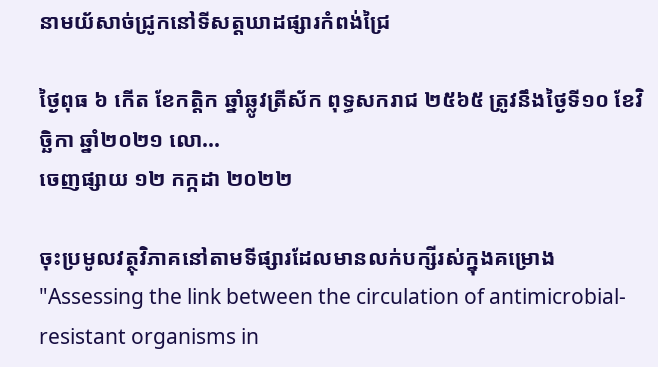នាមយ័សាច់ជ្រូកនៅទីសត្តឃាដផ្សារកំពង់ជ្រៃ

ថ្ងៃពុធ ៦ កើត ខែកត្តិក ឆ្នាំឆ្លូវត្រីស័ក ពុទ្ធសករាជ ២៥៦៥ ត្រូវនឹងថ្ងៃទី១០ ខែវិច្ឆិកា ឆ្នាំ២០២១ លោ...
ចេញផ្សាយ ១២ កក្កដា ២០២២

ចុះប្រមូលវត្ថុវិភាគនៅតាមទីផ្សារដែលមានលក់បក្សីរស់ក្នុងគម្រោង "Assessing the link between the circulation of antimicrobial-resistant organisms in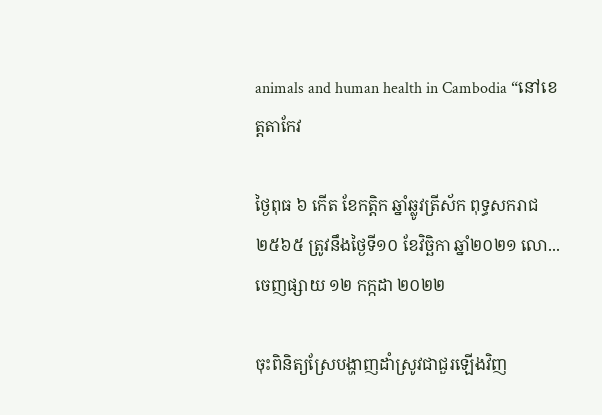animals and human health in Cambodia “នៅខេត្តតាកែវ

ថ្ងៃពុធ ៦ កើត ខែកត្តិក ឆ្នាំឆ្លូវត្រីស័ក ពុទ្ធសករាជ ២៥៦៥ ត្រូវនឹងថ្ងៃទី១០ ខែវិច្ឆិកា ឆ្នាំ២០២១ លោ...
ចេញផ្សាយ ១២ កក្កដា ២០២២

ចុះពិនិត្យស្រែបង្ហាញដាំស្រូវជាជួរឡើងវិញ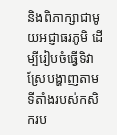និងពិភាក្សាជាមូយអជ្ញាធរភូមិ ដើម្បីរៀបចំធ្វើទិវាស្រែបង្ហាញតាមទីតាំងរបស់កសិករប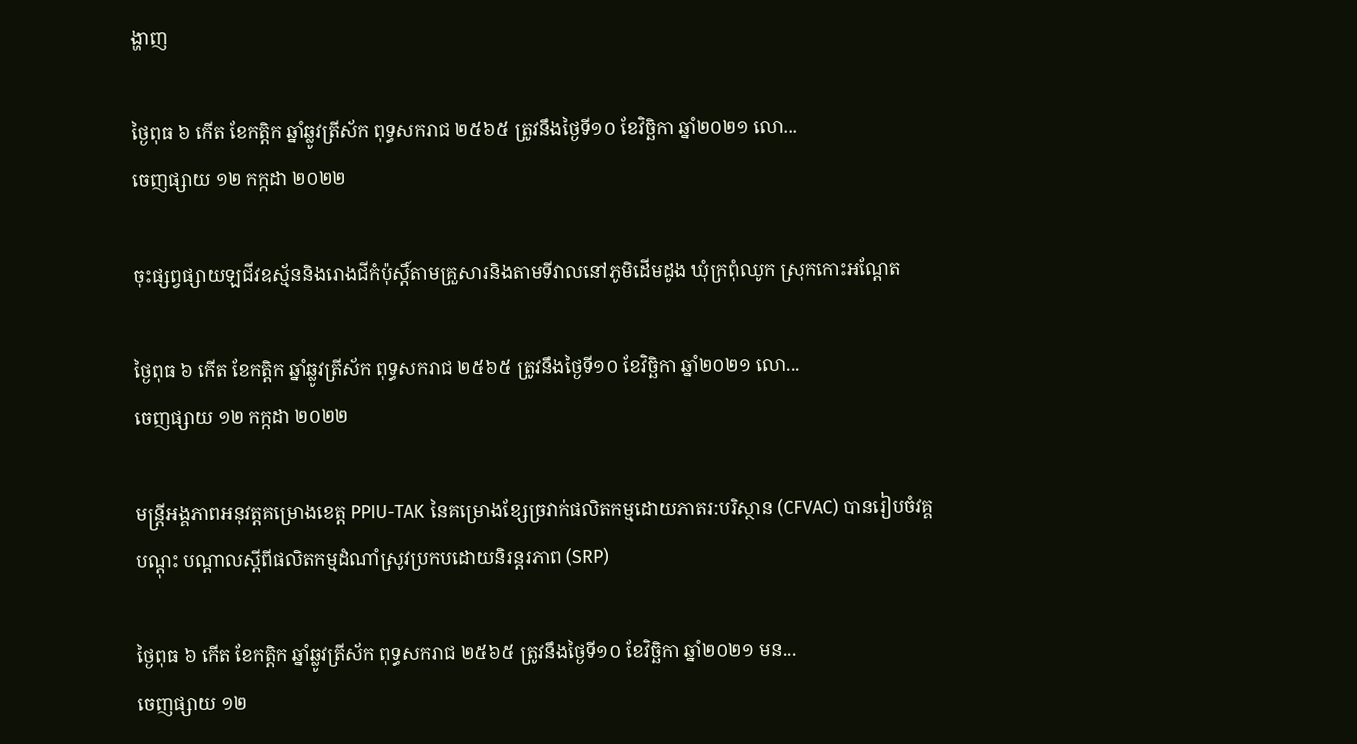ង្ហាញ

ថ្ងៃពុធ ៦ កើត ខែកត្តិក ឆ្នាំឆ្លូវត្រីស័ក ពុទ្ធសករាជ ២៥៦៥ ត្រូវនឹងថ្ងៃទី១០ ខែវិច្ឆិកា ឆ្នាំ២០២១ លោ...
ចេញផ្សាយ ១២ កក្កដា ២០២២

ចុះផ្សព្វផ្សាយឡជីវឧស្ម័ននិងរោងជីកំប៉ុស្តិ៍តាមគ្រួសារនិងតាមទីវាលនៅភូមិដើមដូង ឃុំក្រពុំឈូក ស្រុកកោះអណ្តែត

ថ្ងៃពុធ ៦ កើត ខែកត្តិក ឆ្នាំឆ្លូវត្រីស័ក ពុទ្ធសករាជ ២៥៦៥ ត្រូវនឹងថ្ងៃទី១០ ខែវិច្ឆិកា ឆ្នាំ២០២១ លោ...
ចេញផ្សាយ ១២ កក្កដា ២០២២

មន្រ្តីអង្គភាពអនុវត្តគម្រោងខេត្ត PPIU-TAK នៃគម្រោងខ្សែច្រវាក់ផលិតកម្មដោយភាតរ:បរិស្ថាន (CFVAC) បានរៀបចំវគ្គបណ្ដុះ បណ្ដាលស្ដីពីផលិតកម្មដំណាំស្រូវប្រកបដោយនិរន្តរភាព (SRP)

ថ្ងៃពុធ ៦ កើត ខែកត្តិក ឆ្នាំឆ្លូវត្រីស័ក ពុទ្ធសករាជ ២៥៦៥ ត្រូវនឹងថ្ងៃទី១០ ខែវិច្ឆិកា ឆ្នាំ២០២១ មន...
ចេញផ្សាយ ១២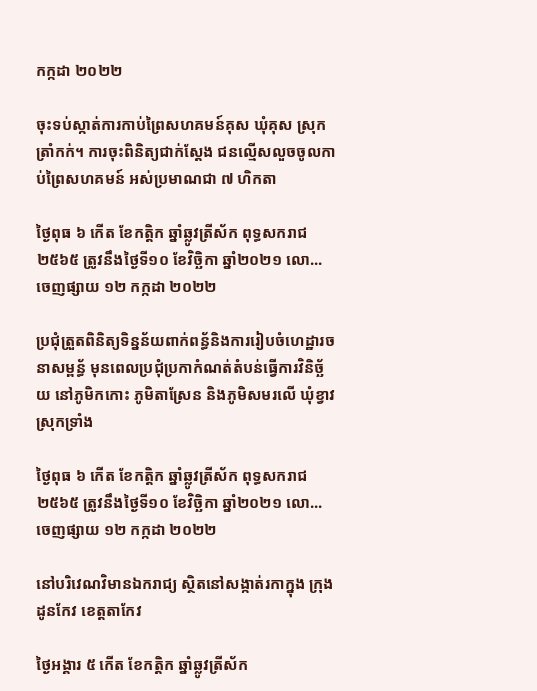កក្កដា ២០២២

ចុះទប់ស្កាត់ការកាប់ព្រៃសហគមន៍គុស ឃុំគុស ស្រុកត្រាំកក់។ ការចុះពិនិត្យជាក់ស្តែង ជនល្មើសលួចចូលកាប់ព្រៃសហគមន៍ អស់ប្រមាណជា ៧ ហិកតា

ថ្ងៃពុធ ៦ កើត ខែកត្តិក ឆ្នាំឆ្លូវត្រីស័ក ពុទ្ធសករាជ ២៥៦៥ ត្រូវនឹងថ្ងៃទី១០ ខែវិច្ឆិកា ឆ្នាំ២០២១ លោ...
ចេញផ្សាយ ១២ កក្កដា ២០២២

ប្រជុំត្រួតពិនិត្យទិន្នន័យពាក់ពន្ធ័និងការរៀបចំហេដ្ឋារចនាសម្ពន័្ធ មុនពេលប្រជុំប្រកាកំណត់តំបន់ធ្វើការវិនិច្ឆ័យ នៅភូមិកកោះ ភូមិតាស្រែន និងភូមិសមរលើ ឃុំខ្វាវ ស្រុកទ្រាំង

ថ្ងៃពុធ ៦ កើត ខែកត្តិក ឆ្នាំឆ្លូវត្រីស័ក ពុទ្ធសករាជ ២៥៦៥ ត្រូវនឹងថ្ងៃទី១០ ខែវិច្ឆិកា ឆ្នាំ២០២១ លោ...
ចេញផ្សាយ ១២ កក្កដា ២០២២

នៅបរិវេណវិមានឯករាជ្យ ស្ថិតនៅសង្កាត់រកាក្នុង ក្រុងដូនកែវ ខេត្តតាកែវ

ថ្ងៃអង្គារ ៥ កើត ខែកត្តិក ឆ្នាំឆ្លូវត្រីស័ក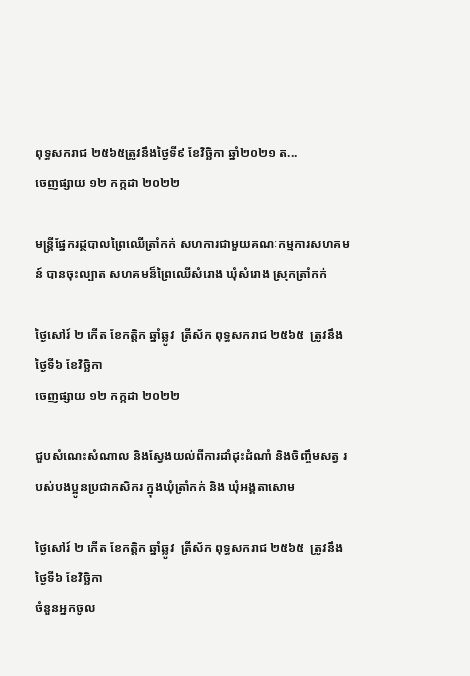ពុទ្ធសករាជ ២៥៦៥ត្រូវនឹងថ្ងៃទី៩ ខែវិច្ឆិកា ឆ្នាំ២០២១ ត...
ចេញផ្សាយ ១២ កក្កដា ២០២២

មន្ត្រីផ្នែករដ្ថបាលព្រៃឈើត្រាំកក់ សហការជាមួយគណៈកម្មការសហគមន៍ បានចុះល្បាត សហគមន៏ព្រៃឈើសំរោង ឃុំសំរោង ស្រុកត្រាំកក់

ថ្ងៃសៅរ៍ ២ កើត ខែកត្តិក ឆ្នាំឆ្លូវ  ត្រីស័ក ពុទ្ធសករាជ ២៥៦៥  ត្រូវនឹងថ្ងៃទី៦ ខែវិច្ឆិកា
ចេញផ្សាយ ១២ កក្កដា ២០២២

ជួបសំណេះសំណាល និងស្វែងយល់ពីការដាំដុះដំណាំ និងចិញ្ចឹមសត្វ របស់បងប្អូនប្រជាកសិករ ក្នុងឃុំត្រាំកក់ និង ឃុំអង្គតាសោម

ថ្ងៃសៅរ៍ ២ កើត ខែកត្តិក ឆ្នាំឆ្លូវ  ត្រីស័ក ពុទ្ធសករាជ ២៥៦៥  ត្រូវនឹងថ្ងៃទី៦ ខែវិច្ឆិកា
ចំនួនអ្នកចូល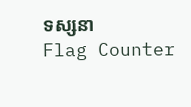ទស្សនា
Flag Counter